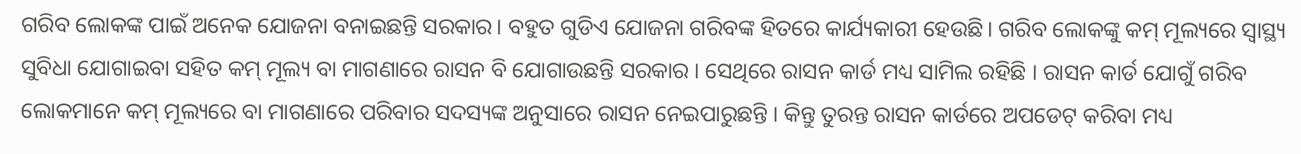ଗରିବ ଲୋକଙ୍କ ପାଇଁ ଅନେକ ଯୋଜନା ବନାଇଛନ୍ତି ସରକାର। ବହୁତ ଗୁଡିଏ ଯୋଜନା ଗରିବଙ୍କ ହିତରେ କାର୍ଯ୍ୟକାରୀ ହେଉଛି। ଗରିବ ଲୋକଙ୍କୁ କମ୍ ମୂଲ୍ୟରେ ସ୍ୱାସ୍ଥ୍ୟ ସୁବିଧା ଯୋଗାଇବା ସହିତ କମ୍ ମୂଲ୍ୟ ବା ମାଗଣାରେ ରାସନ ବି ଯୋଗାଉଛନ୍ତି ସରକାର । ସେଥିରେ ରାସନ କାର୍ଡ ମଧ୍ୟ ସାମିଲ ରହିଛି । ରାସନ କାର୍ଡ ଯୋଗୁଁ ଗରିବ ଲୋକମାନେ କମ୍ ମୂଲ୍ୟରେ ବା ମାଗଣାରେ ପରିବାର ସଦସ୍ୟଙ୍କ ଅନୁସାରେ ରାସନ ନେଇପାରୁଛନ୍ତି । କିନ୍ତୁ ତୁରନ୍ତ ରାସନ କାର୍ଡରେ ଅପଡେଟ୍ କରିବା ମଧ୍ୟ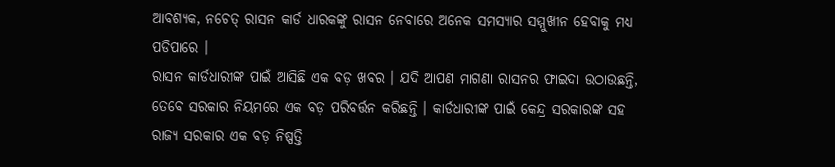ଆବଶ୍ୟକ, ନଚେତ୍ ରାସନ କାର୍ଡ ଧାରକଙ୍କୁ ରାସନ ନେବାରେ ଅନେକ ସମସ୍ୟାର ସମ୍ମୁଖୀନ ହେବାକୁ ମଧ୍ୟ ପଡିପାରେ ।
ରାସନ କାର୍ଡଧାରୀଙ୍କ ପାଇଁ ଆସିଛି ଏକ ବଡ଼ ଖବର । ଯଦି ଆପଣ ମାଗଣା ରାସନର ଫାଇଦା ଉଠାଉଛନ୍ତି, ତେବେ ସରକାର ନିୟମରେ ଏକ ବଡ଼ ପରିବର୍ତ୍ତନ କରିଛନ୍ତି । କାର୍ଡଧାରୀଙ୍କ ପାଇଁ କେନ୍ଦ୍ର ସରକାରଙ୍କ ସହ ରାଜ୍ୟ ସରକାର ଏକ ବଡ଼ ନିଷ୍ପତ୍ତି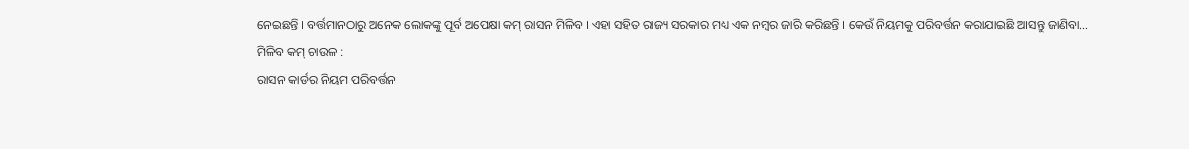ନେଇଛନ୍ତି । ବର୍ତ୍ତମାନଠାରୁ ଅନେକ ଲୋକଙ୍କୁ ପୂର୍ବ ଅପେକ୍ଷା କମ୍ ରାସନ ମିଳିବ । ଏହା ସହିତ ରାଜ୍ୟ ସରକାର ମଧ୍ୟ ଏକ ନମ୍ବର ଜାରି କରିଛନ୍ତି । କେଉଁ ନିୟମକୁ ପରିବର୍ତ୍ତନ କରାଯାଇଛି ଆସନ୍ତୁ ଜାଣିବା…
ମିଳିବ କମ୍ ଚାଉଳ :
ରାସନ କାର୍ଡର ନିୟମ ପରିବର୍ତ୍ତନ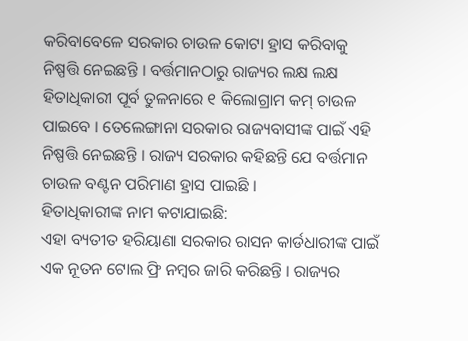କରିବାବେଳେ ସରକାର ଚାଉଳ କୋଟା ହ୍ରାସ କରିବାକୁ ନିଷ୍ପତ୍ତି ନେଇଛନ୍ତି । ବର୍ତ୍ତମାନଠାରୁ ରାଜ୍ୟର ଲକ୍ଷ ଲକ୍ଷ ହିତାଧିକାରୀ ପୂର୍ବ ତୁଳନାରେ ୧ କିଲୋଗ୍ରାମ କମ୍ ଚାଉଳ ପାଇବେ । ତେଲେଙ୍ଗାନା ସରକାର ରାଜ୍ୟବାସୀଙ୍କ ପାଇଁ ଏହି ନିଷ୍ପତ୍ତି ନେଇଛନ୍ତି । ରାଜ୍ୟ ସରକାର କହିଛନ୍ତି ଯେ ବର୍ତ୍ତମାନ ଚାଉଳ ବଣ୍ଟନ ପରିମାଣ ହ୍ରାସ ପାଇଛି ।
ହିତାଧିକାରୀଙ୍କ ନାମ କଟାଯାଇଛି:
ଏହା ବ୍ୟତୀତ ହରିୟାଣା ସରକାର ରାସନ କାର୍ଡଧାରୀଙ୍କ ପାଇଁ ଏକ ନୂତନ ଟୋଲ ଫ୍ରି ନମ୍ବର ଜାରି କରିଛନ୍ତି । ରାଜ୍ୟର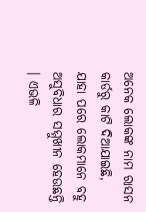ଅନେକ ଲୋକଙ୍କ ନାମ ରାସନ କାର୍ଡରୁ କାଟି ଦିଆଯାଇଛି, ଯାହା ପରେ ଲୋକମାନେ ବହୁ ଅସୁବିଧାର ସମ୍ମୁଖୀନ ହେଉଛନ୍ତି । ଏଭଳି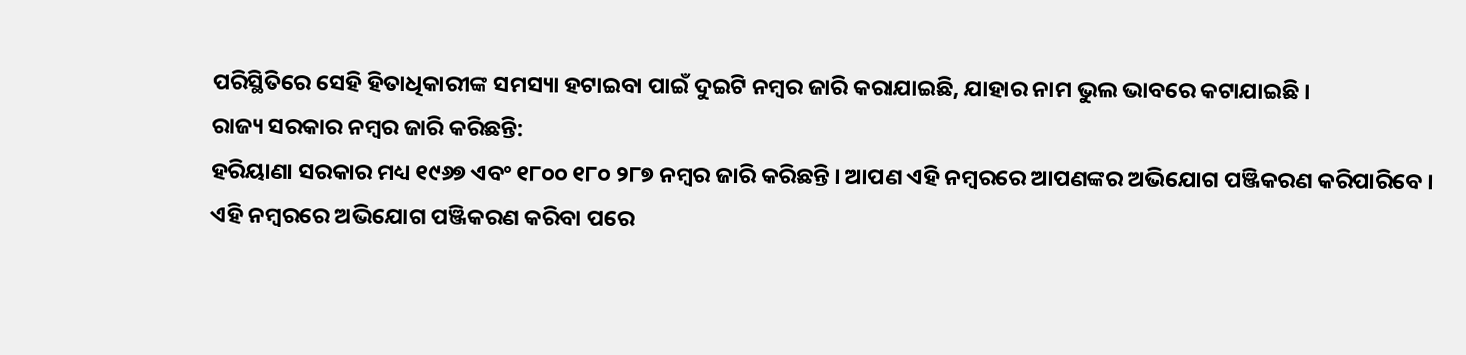ପରିସ୍ଥିତିରେ ସେହି ହିତାଧିକାରୀଙ୍କ ସମସ୍ୟା ହଟାଇବା ପାଇଁ ଦୁଇଟି ନମ୍ବର ଜାରି କରାଯାଇଛି, ଯାହାର ନାମ ଭୁଲ ଭାବରେ କଟାଯାଇଛି ।
ରାଜ୍ୟ ସରକାର ନମ୍ବର ଜାରି କରିଛନ୍ତି:
ହରିୟାଣା ସରକାର ମଧ୍ୟ ୧୯୬୭ ଏବଂ ୧୮୦୦ ୧୮୦ ୨୮୭ ନମ୍ବର ଜାରି କରିଛନ୍ତି । ଆପଣ ଏହି ନମ୍ବରରେ ଆପଣଙ୍କର ଅଭିଯୋଗ ପଞ୍ଜିକରଣ କରିପାରିବେ । ଏହି ନମ୍ବରରେ ଅଭିଯୋଗ ପଞ୍ଜିକରଣ କରିବା ପରେ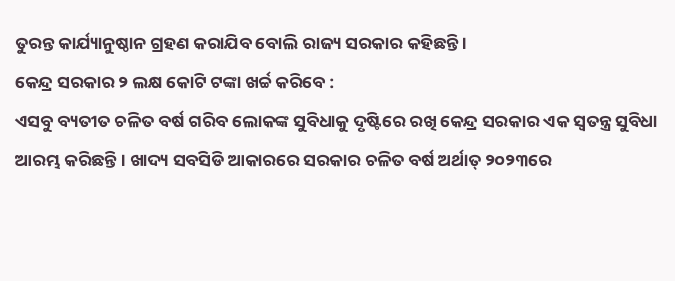ତୁରନ୍ତ କାର୍ଯ୍ୟାନୁଷ୍ଠାନ ଗ୍ରହଣ କରାଯିବ ବୋଲି ରାଜ୍ୟ ସରକାର କହିଛନ୍ତି ।
କେନ୍ଦ୍ର ସରକାର ୨ ଲକ୍ଷ କୋଟି ଟଙ୍କା ଖର୍ଚ୍ଚ କରିବେ :
ଏସବୁ ବ୍ୟତୀତ ଚଳିତ ବର୍ଷ ଗରିବ ଲୋକଙ୍କ ସୁବିଧାକୁ ଦୃଷ୍ଟିରେ ରଖି କେନ୍ଦ୍ର ସରକାର ଏକ ସ୍ୱତନ୍ତ୍ର ସୁବିଧା ଆରମ୍ଭ କରିଛନ୍ତି । ଖାଦ୍ୟ ସବସିଡି ଆକାରରେ ସରକାର ଚଳିତ ବର୍ଷ ଅର୍ଥାତ୍ ୨୦୨୩ରେ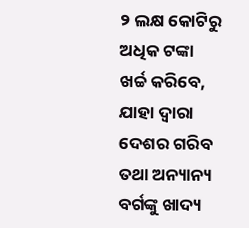୨ ଲକ୍ଷ କୋଟିରୁ ଅଧିକ ଟଙ୍କା ଖର୍ଚ୍ଚ କରିବେ, ଯାହା ଦ୍ୱାରା ଦେଶର ଗରିବ ତଥା ଅନ୍ୟାନ୍ୟ ବର୍ଗଙ୍କୁ ଖାଦ୍ୟ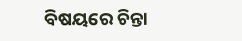ବିଷୟରେ ଚିନ୍ତା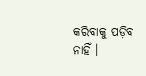କରିବାକୁ ପଡ଼ିବ ନାହିଁ ।